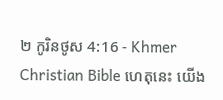២ កូរិនថូស 4:16 - Khmer Christian Bible ហេតុនេះ យើង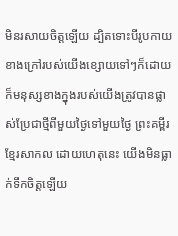មិនរសាយចិត្ដឡើយ ដ្បិតទោះបីរូបកាយខាងក្រៅរបស់យើងខ្សោយទៅៗក៏ដោយ ក៏មនុស្សខាងក្នុងរបស់យើងត្រូវបានផ្លាស់ប្រែជាថ្មីពីមួយថ្ងៃទៅមួយថ្ងៃ ព្រះគម្ពីរខ្មែរសាកល ដោយហេតុនេះ យើងមិនធ្លាក់ទឹកចិត្តឡើយ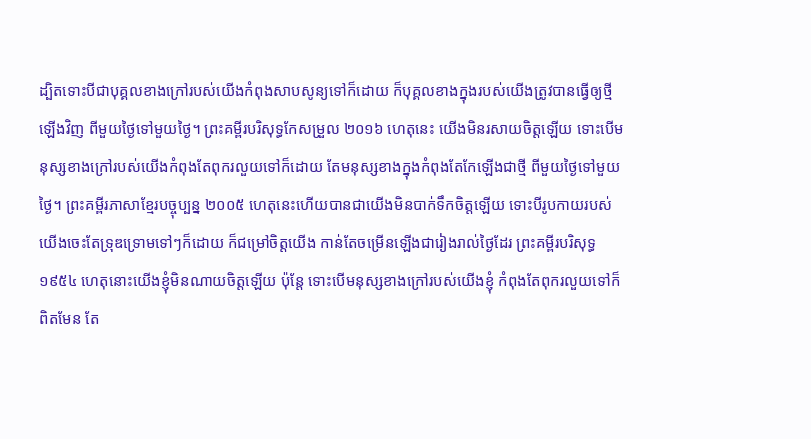ដ្បិតទោះបីជាបុគ្គលខាងក្រៅរបស់យើងកំពុងសាបសូន្យទៅក៏ដោយ ក៏បុគ្គលខាងក្នុងរបស់យើងត្រូវបានធ្វើឲ្យថ្មីឡើងវិញ ពីមួយថ្ងៃទៅមួយថ្ងៃ។ ព្រះគម្ពីរបរិសុទ្ធកែសម្រួល ២០១៦ ហេតុនេះ យើងមិនរសាយចិត្តឡើយ ទោះបើមនុស្សខាងក្រៅរបស់យើងកំពុងតែពុករលួយទៅក៏ដោយ តែមនុស្សខាងក្នុងកំពុងតែកែឡើងជាថ្មី ពីមួយថ្ងៃទៅមួយថ្ងៃ។ ព្រះគម្ពីរភាសាខ្មែរបច្ចុប្បន្ន ២០០៥ ហេតុនេះហើយបានជាយើងមិនបាក់ទឹកចិត្តឡើយ ទោះបីរូបកាយរបស់យើងចេះតែទ្រុឌទ្រោមទៅៗក៏ដោយ ក៏ជម្រៅចិត្តយើង កាន់តែចម្រើនឡើងជារៀងរាល់ថ្ងៃដែរ ព្រះគម្ពីរបរិសុទ្ធ ១៩៥៤ ហេតុនោះយើងខ្ញុំមិនណាយចិត្តឡើយ ប៉ុន្តែ ទោះបើមនុស្សខាងក្រៅរបស់យើងខ្ញុំ កំពុងតែពុករលួយទៅក៏ពិតមែន តែ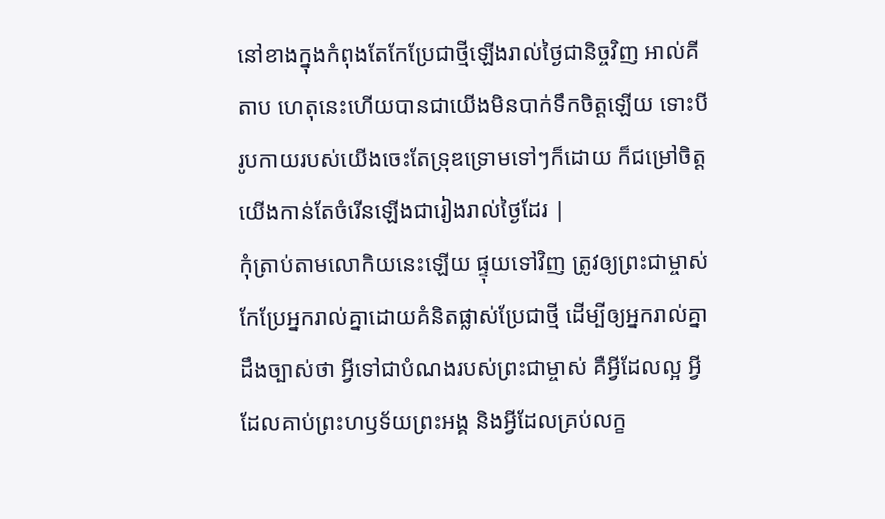នៅខាងក្នុងកំពុងតែកែប្រែជាថ្មីឡើងរាល់ថ្ងៃជានិច្ចវិញ អាល់គីតាប ហេតុនេះហើយបានជាយើងមិនបាក់ទឹកចិត្ដឡើយ ទោះបីរូបកាយរបស់យើងចេះតែទ្រុឌទ្រោមទៅៗក៏ដោយ ក៏ជម្រៅចិត្ដយើងកាន់តែចំរើនឡើងជារៀងរាល់ថ្ងៃដែរ |
កុំត្រាប់តាមលោកិយនេះឡើយ ផ្ទុយទៅវិញ ត្រូវឲ្យព្រះជាម្ចាស់កែប្រែអ្នករាល់គ្នាដោយគំនិតផ្លាស់ប្រែជាថ្មី ដើម្បីឲ្យអ្នករាល់គ្នាដឹងច្បាស់ថា អ្វីទៅជាបំណងរបស់ព្រះជាម្ចាស់ គឺអ្វីដែលល្អ អ្វីដែលគាប់ព្រះហឫទ័យព្រះអង្គ និងអ្វីដែលគ្រប់លក្ខ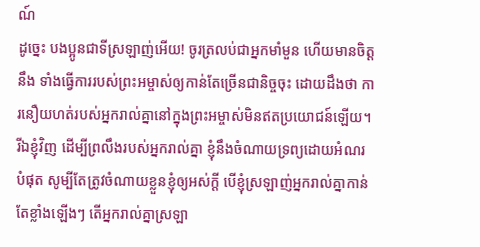ណ៍
ដូច្នេះ បងប្អូនជាទីស្រឡាញ់អើយ! ចូរត្រលប់ជាអ្នកមាំមួន ហើយមានចិត្ដនឹង ទាំងធ្វើការរបស់ព្រះអម្ចាស់ឲ្យកាន់តែច្រើនជានិច្ចចុះ ដោយដឹងថា ការនឿយហត់របស់អ្នករាល់គ្នានៅក្នុងព្រះអម្ចាស់មិនឥតប្រយោជន៍ឡើយ។
រីឯខ្ញុំវិញ ដើម្បីព្រលឹងរបស់អ្នករាល់គ្នា ខ្ញុំនឹងចំណាយទ្រព្យដោយអំណរបំផុត សូម្បីតែត្រូវចំណាយខ្លួនខ្ញុំឲ្យអស់ក្ដី បើខ្ញុំស្រឡាញ់អ្នករាល់គ្នាកាន់តែខ្លាំងឡើងៗ តើអ្នករាល់គ្នាស្រឡា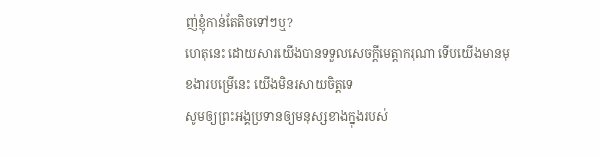ញ់ខ្ញុំកាន់តែតិចទៅៗឬ?
ហេតុនេះ ដោយសារយើងបានទទួលសេចក្ដីមេត្ដាករុណា ទើបយើងមានមុខងារបម្រើនេះ យើងមិនរសាយចិត្ដទេ
សូមឲ្យព្រះអង្គប្រទានឲ្យមនុស្សខាងក្នុងរបស់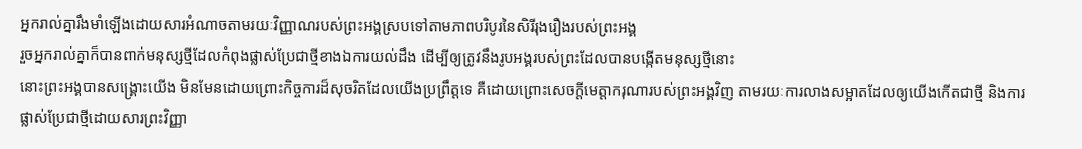អ្នករាល់គ្នារឹងមាំឡើងដោយសារអំណាចតាមរយៈវិញ្ញាណរបស់ព្រះអង្គស្របទៅតាមភាពបរិបូរនៃសិរីរុងរឿងរបស់ព្រះអង្គ
រួចអ្នករាល់គ្នាក៏បានពាក់មនុស្សថ្មីដែលកំពុងផ្លាស់ប្រែជាថ្មីខាងឯការយល់ដឹង ដើម្បីឲ្យត្រូវនឹងរូបអង្គរបស់ព្រះដែលបានបង្កើតមនុស្សថ្មីនោះ
នោះព្រះអង្គបានសង្គ្រោះយើង មិនមែនដោយព្រោះកិច្ចការដ៏សុចរិតដែលយើងប្រព្រឹត្តទេ គឺដោយព្រោះសេចក្ដីមេត្តាករុណារបស់ព្រះអង្គវិញ តាមរយៈការលាងសម្អាតដែលឲ្យយើងកើតជាថ្មី និងការផ្លាស់ប្រែជាថ្មីដោយសារព្រះវិញ្ញា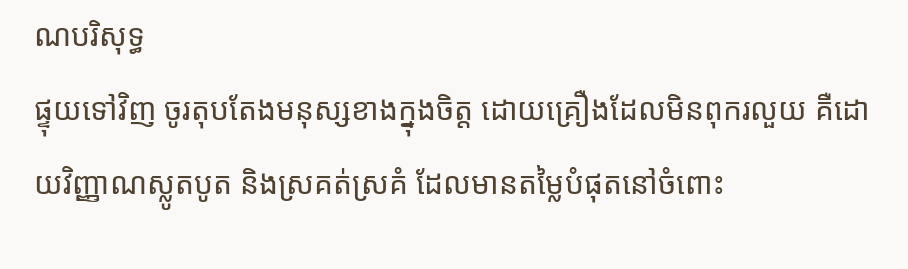ណបរិសុទ្ធ
ផ្ទុយទៅវិញ ចូរតុបតែងមនុស្សខាងក្នុងចិត្ត ដោយគ្រឿងដែលមិនពុករលួយ គឺដោយវិញ្ញាណស្លូតបូត និងស្រគត់ស្រគំ ដែលមានតម្លៃបំផុតនៅចំពោះ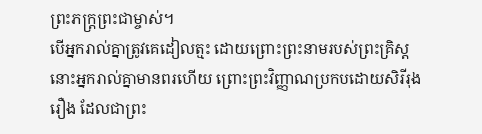ព្រះភក្ដ្រព្រះជាម្ចាស់។
បើអ្នករាល់គ្នាត្រូវគេដៀលត្មះ ដោយព្រោះព្រះនាមរបស់ព្រះគ្រិស្ដ នោះអ្នករាល់គ្នាមានពរហើយ ព្រោះព្រះវិញ្ញាណប្រកបដោយសិរីរុងរឿង ដែលជាព្រះ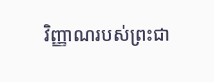វិញ្ញាណរបស់ព្រះជា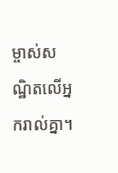ម្ចាស់សណ្ឋិតលើអ្នករាល់គ្នា។